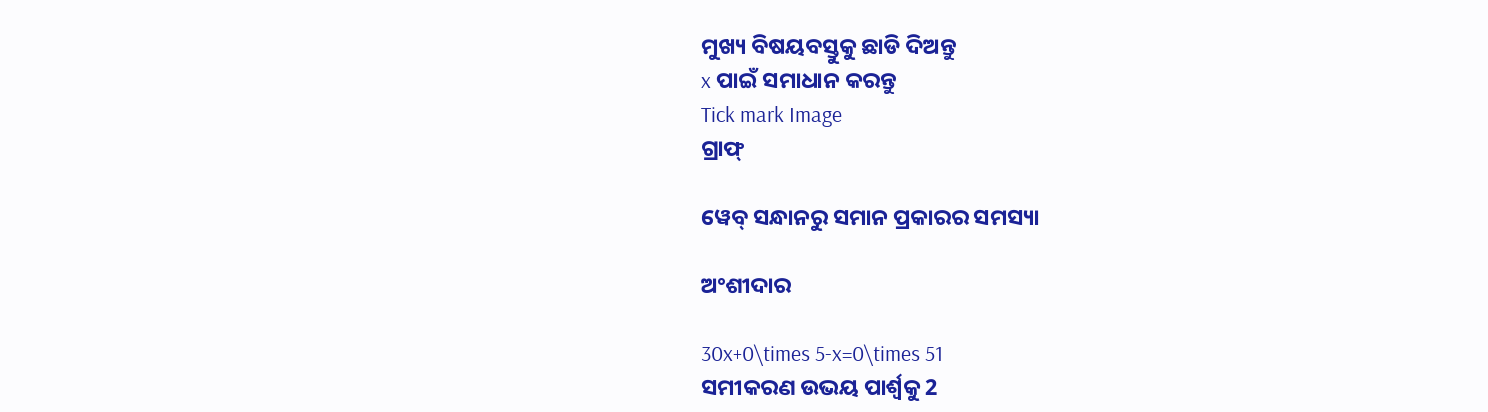ମୁଖ୍ୟ ବିଷୟବସ୍ତୁକୁ ଛାଡି ଦିଅନ୍ତୁ
x ପାଇଁ ସମାଧାନ କରନ୍ତୁ
Tick mark Image
ଗ୍ରାଫ୍

ୱେବ୍ ସନ୍ଧାନରୁ ସମାନ ପ୍ରକାରର ସମସ୍ୟା

ଅଂଶୀଦାର

30x+0\times 5-x=0\times 51
ସମୀକରଣ ଉଭୟ ପାର୍ଶ୍ୱକୁ 2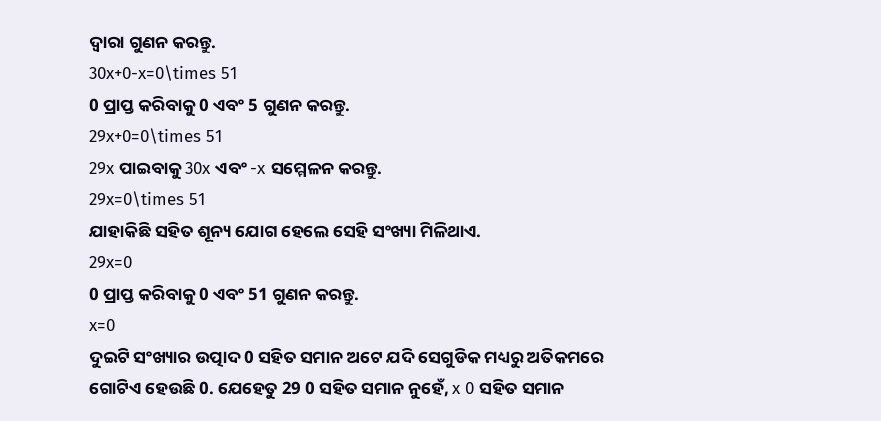ଦ୍ୱାରା ଗୁଣନ କରନ୍ତୁ.
30x+0-x=0\times 51
0 ପ୍ରାପ୍ତ କରିବାକୁ 0 ଏବଂ 5 ଗୁଣନ କରନ୍ତୁ.
29x+0=0\times 51
29x ପାଇବାକୁ 30x ଏବଂ -x ସମ୍ମେଳନ କରନ୍ତୁ.
29x=0\times 51
ଯାହାକିଛି ସହିତ ଶୂନ୍ୟ ଯୋଗ ହେଲେ ସେହି ସଂଖ୍ୟା ମିଳିଥାଏ.
29x=0
0 ପ୍ରାପ୍ତ କରିବାକୁ 0 ଏବଂ 51 ଗୁଣନ କରନ୍ତୁ.
x=0
ଦୁଇଟି ସଂଖ୍ୟାର ଉତ୍ପାଦ 0 ସହିତ ସମାନ ଅଟେ ଯଦି ସେଗୁଡିକ ମଧ୍ୟରୁ ଅତିକମରେ ଗୋଟିଏ ହେଉଛି 0. ଯେହେତୁ 29 0 ସହିତ ସମାନ ନୁହେଁ, x 0 ସହିତ ସମାନ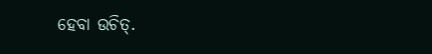ହେବା ଉଚିତ୍‌.